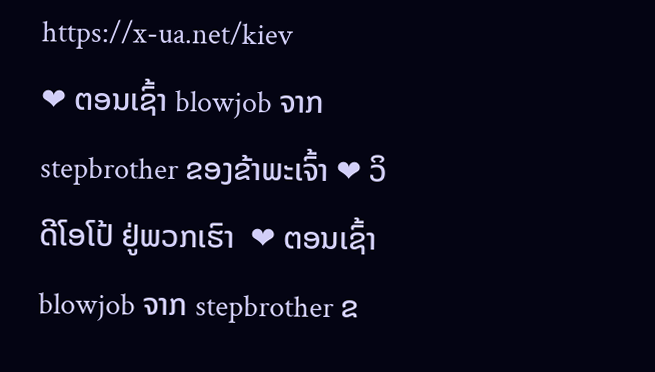https://x-ua.net/kiev
❤ ຕອນເຊົ້າ blowjob ຈາກ stepbrother ຂອງຂ້າພະເຈົ້າ ❤ ວິດີໂອໂປ້ ຢູ່ພວກເຮົາ  ❤ ຕອນເຊົ້າ blowjob ຈາກ stepbrother ຂ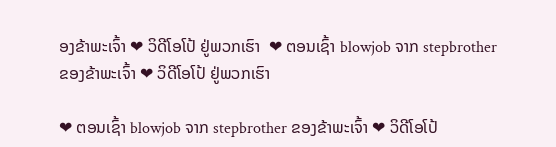ອງຂ້າພະເຈົ້າ ❤ ວິດີໂອໂປ້ ຢູ່ພວກເຮົາ  ❤ ຕອນເຊົ້າ blowjob ຈາກ stepbrother ຂອງຂ້າພະເຈົ້າ ❤ ວິດີໂອໂປ້ ຢູ່ພວກເຮົາ

❤ ຕອນເຊົ້າ blowjob ຈາກ stepbrother ຂອງຂ້າພະເຈົ້າ ❤ ວິດີໂອໂປ້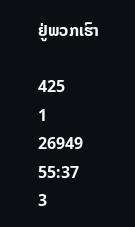ຢູ່ພວກເຮົາ

425
1
26949
55:37
3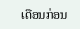ເດືອນກ່ອນ